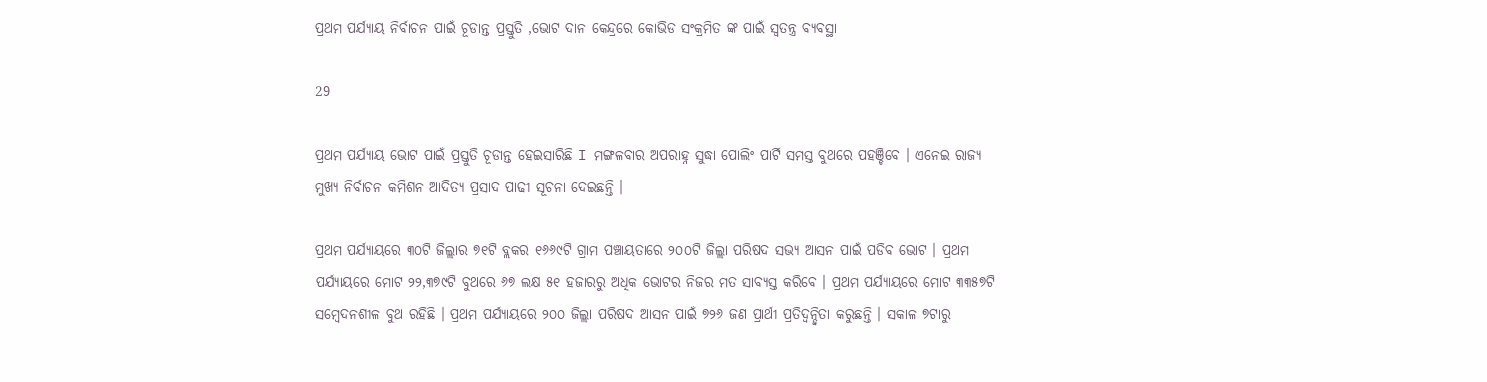ପ୍ରଥମ ପର୍ଯ୍ୟାୟ ନିର୍ବାଚନ ପାଇଁ ଚୂଡାନ୍ତ ପ୍ରସ୍ତୁତି ,ଭୋଟ ଦାନ କେନ୍ଦ୍ରରେ କୋଭିଡ ସଂକ୍ରମିତ ଙ୍କ ପାଇଁ ସ୍ୱତନ୍ତ୍ର ବ୍ୟବସ୍ଥା

29

ପ୍ରଥମ ପର୍ଯ୍ୟାୟ ଭୋଟ ପାଇଁ ପ୍ରସ୍ତୁତି ଚୂଡାନ୍ତ ହେଇସାରିଛି I ମଙ୍ଗଳବାର ଅପରାହ୍ନ ସୁଦ୍ଧା ପୋଲିଂ ପାର୍ଟି ସମସ୍ତ ବୁଥରେ ପହଞ୍ଚିବେ । ଏନେଇ ରାଜ୍ୟ ମୁଖ୍ୟ ନିର୍ବାଚନ କମିଶନ ଆଦିତ୍ୟ ପ୍ରସାଦ ପାଢୀ ସୂଚନା ଦେଇଛନ୍ତି ।

ପ୍ରଥମ ପର୍ଯ୍ୟାୟରେ ୩୦ଟି ଜିଲ୍ଲାର ୭୧ଟି ବ୍ଲକର ୧୬୬୯ଟି ଗ୍ରାମ ପଞ୍ଚାୟତାରେ ୨୦୦ଟି ଜିଲ୍ଲା ପରିଷଦ ସଭ୍ୟ ଆସନ ପାଇଁ ପଡିବ ଭୋଟ । ପ୍ରଥମ ପର୍ଯ୍ୟାୟରେ ମୋଟ ୨୨,୩୭୯ଟି ବୁଥରେ ୬୭ ଲକ୍ଷ ୫୧ ହଜାରରୁ ଅଧିକ ଭୋଟର ନିଜର ମତ ସାବ୍ୟସ୍ତ କରିବେ । ପ୍ରଥମ ପର୍ଯ୍ୟାୟରେ ମୋଟ ୩୩୫୭ଟି ସମ୍ବେଦନଶୀଳ ବୁଥ ରହିଛି । ପ୍ରଥମ ପର୍ଯ୍ୟାୟରେ ୨୦୦ ଜିଲ୍ଲା ପରିଷଦ ଆସନ ପାଇଁ ୭୨୬ ଜଣ ପ୍ରାର୍ଥୀ ପ୍ରତିଦ୍ୱନ୍ଦ୍ୱିତା କରୁଛନ୍ତି । ସକାଳ ୭ଟାରୁ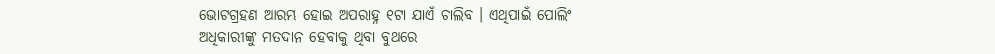ଭୋଟଗ୍ରହଣ ଆରମ୍ଭ ହୋଇ ଅପରାହ୍ନ ୧ଟା ଯାଏଁ ଚାଲିବ । ଏଥିପାଇଁ ପୋଲିଂ ଅଧିକାରୀଙ୍କୁ ମତଦାନ ହେବାକୁ ଥିବା ବୁଥରେ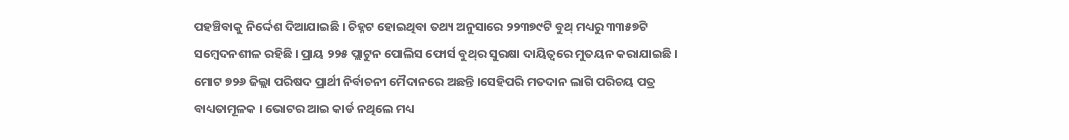ପହଞ୍ଚିବାକୁ ନିର୍ଦ୍ଦେଶ ଦିଆଯାଇଛି । ଚିହ୍ନଟ ହୋଇଥିବା ତଥ୍ୟ ଅନୁସାରେ ୨୨୩୭୯ଟି ବୁଥ୍‌ ମଧ୍ୟରୁ ୩୩୫୭ଟି ସମ୍ବେଦନଶୀଳ ରହିଛି । ପ୍ରାୟ ୨୨୫ ପ୍ଲାଟୁନ ପୋଲିସ ଫୋର୍ସ ବୁଥ୍‌ର ସୁରକ୍ଷା ଦାୟିତ୍ୱରେ ମୁତୟନ କରାଯାଇଛି । ମୋଟ ୭୨୬ ଜିଲ୍ଲା ପରିଷଦ ପ୍ରାର୍ଥୀ ନିର୍ବାଚନୀ ମୈଦାନରେ ଅଛନ୍ତି ।ସେହିପରି ମତଦାନ ଲାଗି ପରିଚୟ ପତ୍ର ବାଧ୍ୟତାମୂଳକ । ଭୋଟର ଆଇ କାର୍ଡ ନଥିଲେ ମଧ୍ୟ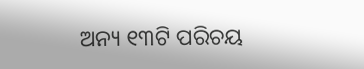ଅନ୍ୟ ୧୩ଟି ପରିଚୟ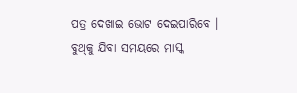ପତ୍ର ଦେଖାଇ ଭୋଟ ଦେଇପାରିବେ । ବୁଥ୍‌କୁ ଯିବା ସମୟରେ ମାସ୍କ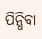ପିନ୍ଧିବା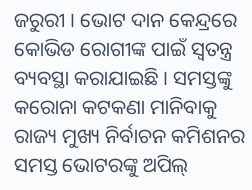ଜରୁରୀ । ଭୋଟ ଦାନ କେନ୍ଦ୍ରରେ କୋଭିଡ ରୋଗୀଙ୍କ ପାଇଁ ସ୍ୱତନ୍ତ୍ର ବ୍ୟବସ୍ଥା କରାଯାଇଛି । ସମସ୍ତଙ୍କୁ କରୋନା କଟକଣା ମାନିବାକୁ ରାଜ୍ୟ ମୁଖ୍ୟ ନିର୍ବାଚନ କମିଶନର ସମସ୍ତ ଭୋଟରଙ୍କୁ ଅପିଲ୍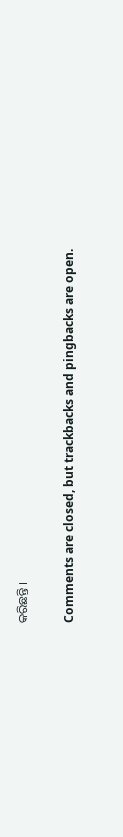କରିଛନ୍ତି ।

Comments are closed, but trackbacks and pingbacks are open.